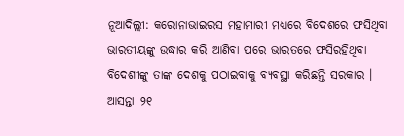ନୂଆଦିଲ୍ଲୀ: କରୋନାଭାଇରସ ମହାମାରୀ ମଧ୍ୟରେ ବିଦେଶରେ ଫସିଥିବା ଭାରତୀୟଙ୍କୁ ଉଦ୍ଧାର କରି ଆଣିବା ପରେ ଭାରତରେ ଫସିରହିଥିବା ବିଦେଶୀଙ୍କୁ ତାଙ୍କ ଦେଶକୁ ପଠାଇବାକୁ ବ୍ୟବସ୍ଥା କରିଛନ୍ତି ସରକାର ।
ଆସନ୍ତା ୨୧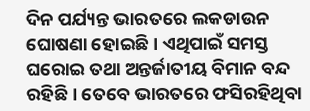ଦିନ ପର୍ଯ୍ୟନ୍ତ ଭାରତରେ ଲକଡାଉନ ଘୋଷଣା ହୋଇଛି । ଏଥିପାଇଁ ସମସ୍ତ ଘରୋଇ ତଥା ଅନ୍ତର୍ଜାତୀୟ ବିମାନ ବନ୍ଦ ରହିଛି । ତେବେ ଭାରତରେ ଫସିରହିଥିବା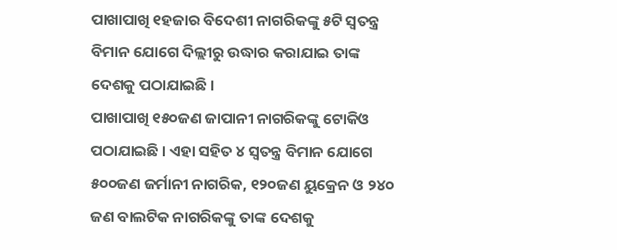ପାଖାପାଖି ୧ହଜାର ବିଦେଶୀ ନାଗରିକଙ୍କୁ ୫ଟି ସ୍ୱତନ୍ତ୍ର ବିମାନ ଯୋଗେ ଦିଲ୍ଲୀରୁ ଉଦ୍ଧାର କରାଯାଇ ତାଙ୍କ ଦେଶକୁ ପଠାଯାଇଛି ।
ପାଖାପାଖି ୧୫୦ଜଣ ଜାପାନୀ ନାଗରିକଙ୍କୁ ଟୋକିଓ ପଠାଯାଇଛି । ଏହା ସହିତ ୪ ସ୍ୱତନ୍ତ୍ର ବିମାନ ଯୋଗେ ୫୦୦ଜଣ ଜର୍ମାନୀ ନାଗରିକ, ୧୨୦ଜଣ ୟୁକ୍ରେନ ଓ ୨୪୦ ଜଣ ବାଲଟିକ ନାଗରିକଙ୍କୁ ତାଙ୍କ ଦେଶକୁ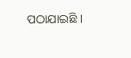ପଠାଯାଇଛି ।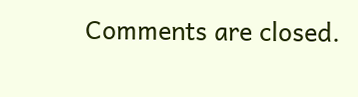Comments are closed.